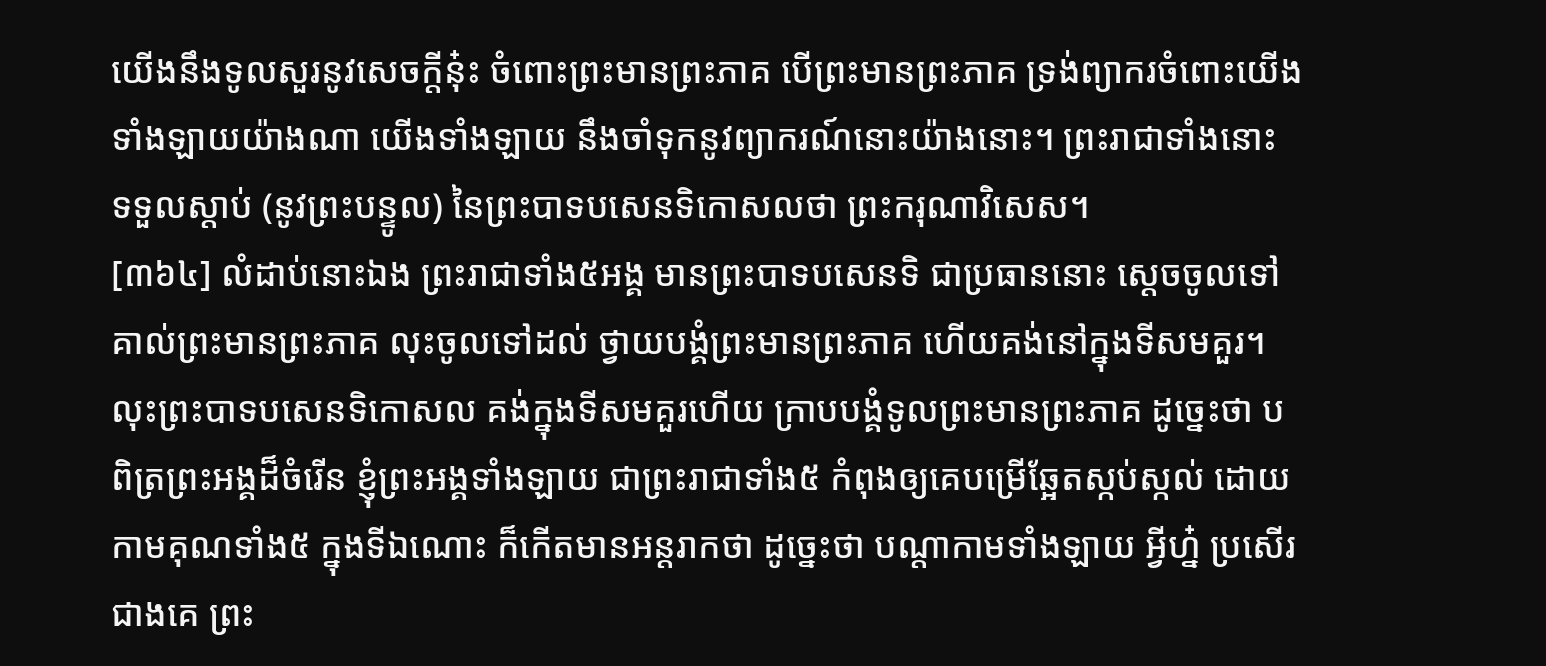យើងនឹងទូលសួរនូវសេចក្តីនុ៎ះ ចំពោះព្រះមានព្រះភាគ បើព្រះមានព្រះភាគ ទ្រង់ព្យាករចំពោះយើងទាំងឡាយយ៉ាងណា យើងទាំងឡាយ នឹងចាំទុកនូវព្យាករណ៍នោះយ៉ាងនោះ។ ព្រះរាជាទាំងនោះ ទទួលស្តាប់ (នូវព្រះបន្ទូល) នៃព្រះបាទបសេនទិកោសលថា ព្រះករុណាវិសេស។
[៣៦៤] លំដាប់នោះឯង ព្រះរាជាទាំង៥អង្គ មានព្រះបាទបសេនទិ ជាប្រធាននោះ ស្តេចចូលទៅគាល់ព្រះមានព្រះភាគ លុះចូលទៅដល់ ថ្វាយបង្គំព្រះមានព្រះភាគ ហើយគង់នៅក្នុងទីសមគួរ។ លុះព្រះបាទបសេនទិកោសល គង់ក្នុងទីសមគួរហើយ ក្រាបបង្គំទូលព្រះមានព្រះភាគ ដូច្នេះថា បពិត្រព្រះអង្គដ៏ចំរើន ខ្ញុំព្រះអង្គទាំងឡាយ ជាព្រះរាជាទាំង៥ កំពុងឲ្យគេបម្រើឆ្អែតស្កប់ស្កល់ ដោយកាមគុណទាំង៥ ក្នុងទីឯណោះ ក៏កើតមានអន្តរាកថា ដូច្នេះថា បណ្តាកាមទាំងឡាយ អ្វីហ្ន៎ ប្រសើរជាងគេ ព្រះ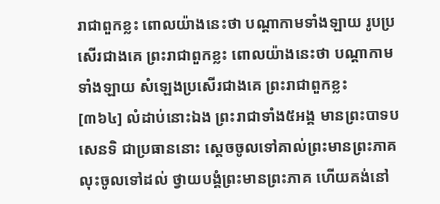រាជាពួកខ្លះ ពោលយ៉ាងនេះថា បណ្តាកាមទាំងឡាយ រូបប្រសើរជាងគេ ព្រះរាជាពួកខ្លះ ពោលយ៉ាងនេះថា បណ្តាកាមទាំងឡាយ សំឡេងប្រសើរជាងគេ ព្រះរាជាពួកខ្លះ
[៣៦៤] លំដាប់នោះឯង ព្រះរាជាទាំង៥អង្គ មានព្រះបាទបសេនទិ ជាប្រធាននោះ ស្តេចចូលទៅគាល់ព្រះមានព្រះភាគ លុះចូលទៅដល់ ថ្វាយបង្គំព្រះមានព្រះភាគ ហើយគង់នៅ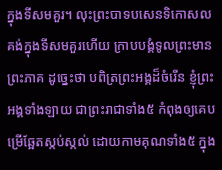ក្នុងទីសមគួរ។ លុះព្រះបាទបសេនទិកោសល គង់ក្នុងទីសមគួរហើយ ក្រាបបង្គំទូលព្រះមានព្រះភាគ ដូច្នេះថា បពិត្រព្រះអង្គដ៏ចំរើន ខ្ញុំព្រះអង្គទាំងឡាយ ជាព្រះរាជាទាំង៥ កំពុងឲ្យគេបម្រើឆ្អែតស្កប់ស្កល់ ដោយកាមគុណទាំង៥ ក្នុង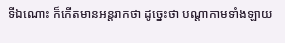ទីឯណោះ ក៏កើតមានអន្តរាកថា ដូច្នេះថា បណ្តាកាមទាំងឡាយ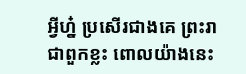អ្វីហ្ន៎ ប្រសើរជាងគេ ព្រះរាជាពួកខ្លះ ពោលយ៉ាងនេះ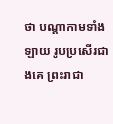ថា បណ្តាកាមទាំងឡាយ រូបប្រសើរជាងគេ ព្រះរាជា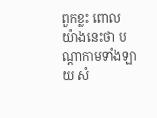ពួកខ្លះ ពោលយ៉ាងនេះថា បណ្តាកាមទាំងឡាយ សំ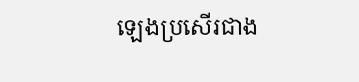ឡេងប្រសើរជាង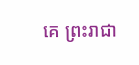គេ ព្រះរាជា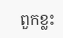ពួកខ្លះ